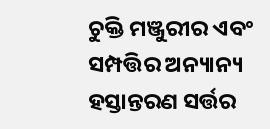ଚୁକ୍ତି ମଞ୍ଜୁରୀର ଏବଂ ସମ୍ପତ୍ତିର ଅନ୍ୟାନ୍ୟ ହସ୍ତାନ୍ତରଣ ସର୍ତ୍ତର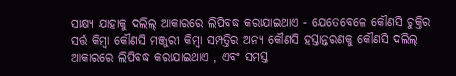ସାକ୍ଷ୍ୟ ଯାହାକୁ ଦଲିଲ୍ ଆକାରରେ ଲିପିବଦ୍ଧ କରାଯାଇଥାଏ - ଯେତେବେଳେ କୌଣସି ଚୁକ୍ତିର ସର୍ତ୍ତ କିମ୍ବା କୌଣସି ମଞ୍ଜୁରୀ କିମ୍ବା ସମ୍ପତ୍ତିର ଅନ୍ୟ କୌଣସି ହସ୍ତାନ୍ତରଣକୁ କୌଣସି ଦଲିଲ୍ ଆକାରରେ ଲିପିବଦ୍ଧ କରାଯାଇଥାଏ , ଏବଂ ସମସ୍ତ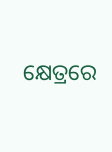କ୍ଷେତ୍ରରେ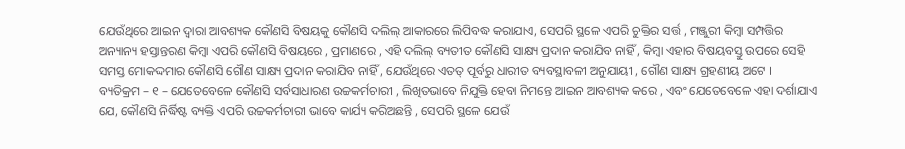ଯେଉଁଥିରେ ଆଇନ ଦ୍ଵାରା ଆବଶ୍ୟକ କୌଣସି ବିଷୟକୁ କୌଣସି ଦଲିଲ୍ ଆକାରରେ ଲିପିବଦ୍ଧ କରାଯାଏ, ସେପରି ସ୍ଥଳେ ଏପରି ଚୁକ୍ତିର ସର୍ତ୍ତ , ମଞ୍ଜୁରୀ କିମ୍ବା ସମ୍ପତ୍ତିର ଅନ୍ୟାନ୍ୟ ହସ୍ତାନ୍ତରଣ କିମ୍ବା ଏପରି କୌଣସି ବିଷୟରେ , ପ୍ରମାଣରେ , ଏହି ଦଲିଲ୍ ବ୍ୟତୀତ କୌଣସି ସାକ୍ଷ୍ୟ ପ୍ରଦାନ କରାଯିବ ନାହିଁ , କିମ୍ବା ଏହାର ବିଷୟବସ୍ତୁ ଉପରେ ସେହି ସମସ୍ତ ମୋକଦ୍ଦମାର କୌଣସି ଗୌଣ ସାକ୍ଷ୍ୟ ପ୍ରଦାନ କରାଯିବ ନାହିଁ , ଯେଉଁଥିରେ ଏତତ୍ ପୂର୍ବରୁ ଧାରୀତ ବ୍ୟବସ୍ଥାବଳୀ ଅନୁଯାୟୀ , ଗୌଣ ସାକ୍ଷ୍ୟ ଗ୍ରହଣୀୟ ଅଟେ ।
ବ୍ୟତିକ୍ରମ – ୧ – ଯେତେବେଳେ କୌଣସି ସର୍ବସାଧାରଣ ଉଚ୍ଚକର୍ମଚାରୀ , ଲିଖିତଭାବେ ନିଯୁକ୍ତି ହେବା ନିମନ୍ତେ ଆଇନ ଆବଶ୍ୟକ କରେ , ଏବଂ ଯେତେବେଳେ ଏହା ଦର୍ଶାଯାଏ ଯେ, କୌଣସି ନିର୍ଦ୍ଧିଷ୍ଟ ବ୍ୟକ୍ତି ଏପରି ଉଚ୍ଚକର୍ମଚାରୀ ଭାବେ କାର୍ଯ୍ୟ କରିଅଛନ୍ତି , ସେପରି ସ୍ଥଳେ ଯେଉଁ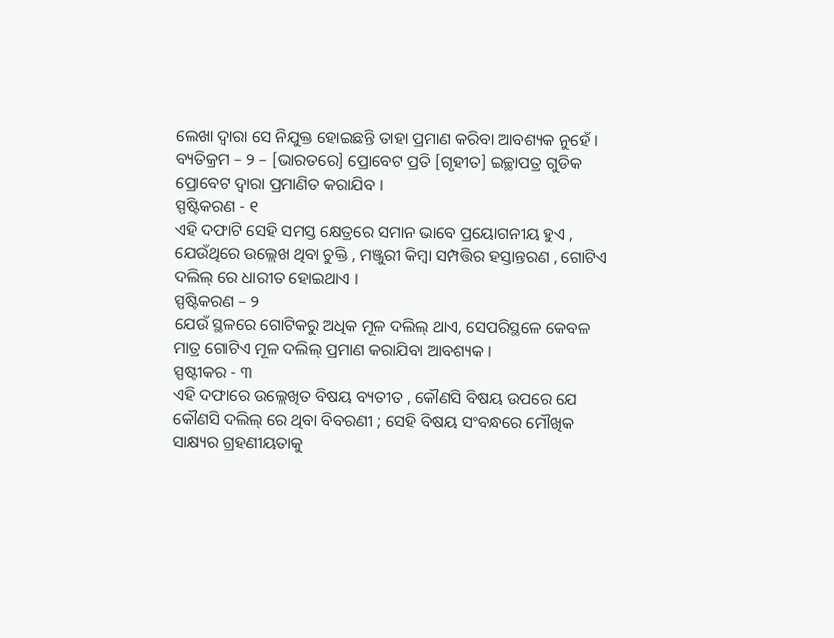ଲେଖା ଦ୍ଵାରା ସେ ନିଯୁକ୍ତ ହୋଇଛନ୍ତି ତାହା ପ୍ରମାଣ କରିବା ଆବଶ୍ୟକ ନୁହେଁ ।
ବ୍ୟତିକ୍ରମ – ୨ – [ଭାରତରେ] ପ୍ରୋବେଟ ପ୍ରତି [ଗୃହୀତ] ଇଚ୍ଛାପତ୍ର ଗୁଡିକ ପ୍ରୋବେଟ ଦ୍ଵାରା ପ୍ରମାଣିତ କରାଯିବ ।
ସ୍ପଷ୍ଟିକରଣ - ୧
ଏହି ଦଫାଟି ସେହି ସମସ୍ତ କ୍ଷେତ୍ରରେ ସମାନ ଭାବେ ପ୍ରୟୋଗନୀୟ ହୁଏ , ଯେଉଁଥିରେ ଉଲ୍ଲେଖ ଥିବା ଚୁକ୍ତି , ମଞ୍ଜୁରୀ କିମ୍ବା ସମ୍ପତ୍ତିର ହସ୍ତାନ୍ତରଣ , ଗୋଟିଏ ଦଲିଲ୍ ରେ ଧାରୀତ ହୋଇଥାଏ ।
ସ୍ପଷ୍ଟିକରଣ – ୨
ଯେଉଁ ସ୍ଥଳରେ ଗୋଟିକରୁ ଅଧିକ ମୂଳ ଦଲିଲ୍ ଥାଏ, ସେପରିସ୍ଥଳେ କେବଳ ମାତ୍ର ଗୋଟିଏ ମୂଳ ଦଲିଲ୍ ପ୍ରମାଣ କରାଯିବା ଆବଶ୍ୟକ ।
ସ୍ପଷ୍ଟୀକର - ୩
ଏହି ଦଫାରେ ଉଲ୍ଲେଖିତ ବିଷୟ ବ୍ୟତୀତ , କୌଣସି ବିଷୟ ଉପରେ ଯେ କୌଣସି ଦଲିଲ୍ ରେ ଥିବା ବିବରଣୀ ; ସେହି ବିଷୟ ସଂବନ୍ଧରେ ମୌଖିକ ସାକ୍ଷ୍ୟର ଗ୍ରହଣୀୟତାକୁ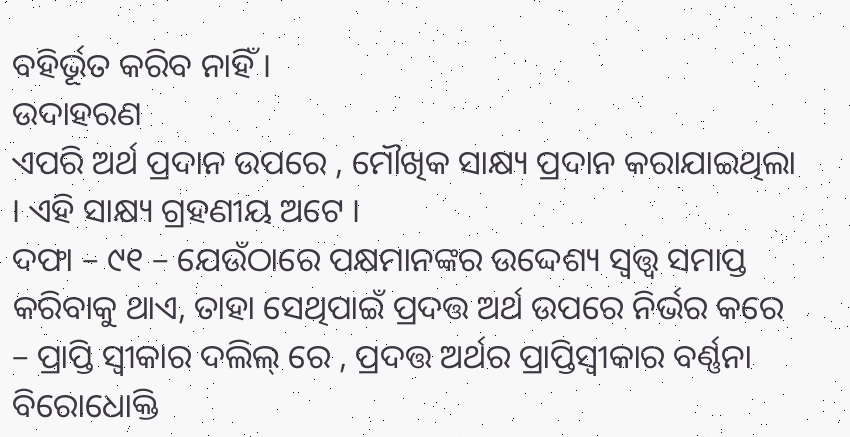ବହିର୍ଭୂତ କରିବ ନାହିଁ ।
ଉଦାହରଣ
ଏପରି ଅର୍ଥ ପ୍ରଦାନ ଉପରେ , ମୌଖିକ ସାକ୍ଷ୍ୟ ପ୍ରଦାନ କରାଯାଇଥିଲା । ଏହି ସାକ୍ଷ୍ୟ ଗ୍ରହଣୀୟ ଅଟେ ।
ଦଫା – ୯୧ – ଯେଉଁଠାରେ ପକ୍ଷମାନଙ୍କର ଉଦ୍ଦେଶ୍ୟ ସ୍ଵତ୍ତ୍ଵ ସମାପ୍ତ କରିବାକୁ ଥାଏ, ତାହା ସେଥିପାଇଁ ପ୍ରଦତ୍ତ ଅର୍ଥ ଉପରେ ନିର୍ଭର କରେ – ପ୍ରାପ୍ତି ସ୍ଵୀକାର ଦଲିଲ୍ ରେ , ପ୍ରଦତ୍ତ ଅର୍ଥର ପ୍ରାପ୍ତିସ୍ଵୀକାର ବର୍ଣ୍ଣନା ବିରୋଧୋକ୍ତି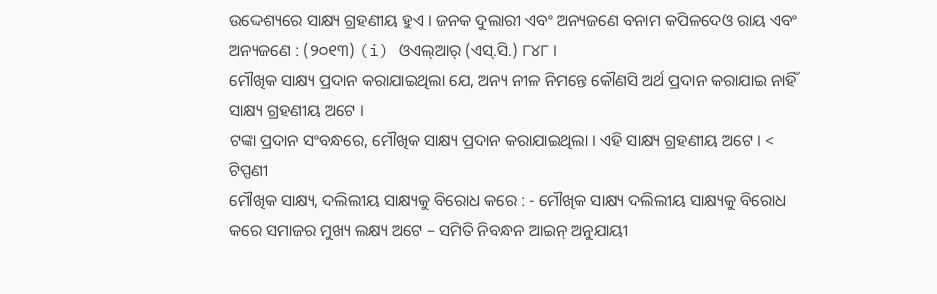ଉଦ୍ଦେଶ୍ୟରେ ସାକ୍ଷ୍ୟ ଗ୍ରହଣୀୟ ହୁଏ । ଜନକ ଦୁଲାରୀ ଏବଂ ଅନ୍ୟଜଣେ ବନାମ କପିଳଦେଓ ରାୟ ଏବଂ ଅନ୍ୟଜଣେ : (୨୦୧୩) (i) ଓଏଲ୍ଆର୍ (ଏସ୍.ସି.) ୮୪୮ ।
ମୌଖିକ ସାକ୍ଷ୍ୟ ପ୍ରଦାନ କରାଯାଇଥିଲା ଯେ, ଅନ୍ୟ ନୀଳ ନିମନ୍ତେ କୌଣସି ଅର୍ଥ ପ୍ରଦାନ କରାଯାଇ ନାହିଁ ସାକ୍ଷ୍ୟ ଗ୍ରହଣୀୟ ଅଟେ ।
ଟଙ୍କା ପ୍ରଦାନ ସଂବନ୍ଧରେ, ମୌଖିକ ସାକ୍ଷ୍ୟ ପ୍ରଦାନ କରାଯାଇଥିଲା । ଏହି ସାକ୍ଷ୍ୟ ଗ୍ରହଣୀୟ ଅଟେ । <
ଟିପ୍ପଣୀ
ମୌଖିକ ସାକ୍ଷ୍ୟ, ଦଲିଲୀୟ ସାକ୍ଷ୍ୟକୁ ବିରୋଧ କରେ : - ମୌଖିକ ସାକ୍ଷ୍ୟ ଦଲିଲୀୟ ସାକ୍ଷ୍ୟକୁ ବିରୋଧ କରେ ସମାଜର ମୁଖ୍ୟ ଲକ୍ଷ୍ୟ ଅଟେ – ସମିତି ନିବନ୍ଧନ ଆଇନ୍ ଅନୁଯାୟୀ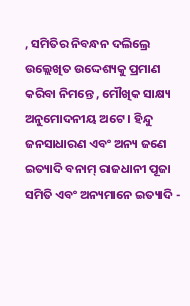, ସମିତିର ନିବନ୍ଧନ ଦଲିଲ୍ରେ ଉଲ୍ଲେଖିତ ଉଦ୍ଦେଶ୍ୟକୁ ପ୍ରମାଣ କରିବା ନିମନ୍ତେ , ମୌଖିକ ସାକ୍ଷ୍ୟ ଅନୁମୋଦନୀୟ ଅଟେ । ହିନ୍ଦୁ ଜନସାଧାରଣ ଏବଂ ଅନ୍ୟ ଜଣେ ଇତ୍ୟାଦି ବନାମ୍ ରାଜଧାନୀ ପୂଜା ସମିତି ଏବଂ ଅନ୍ୟମାନେ ଇତ୍ୟାଦି -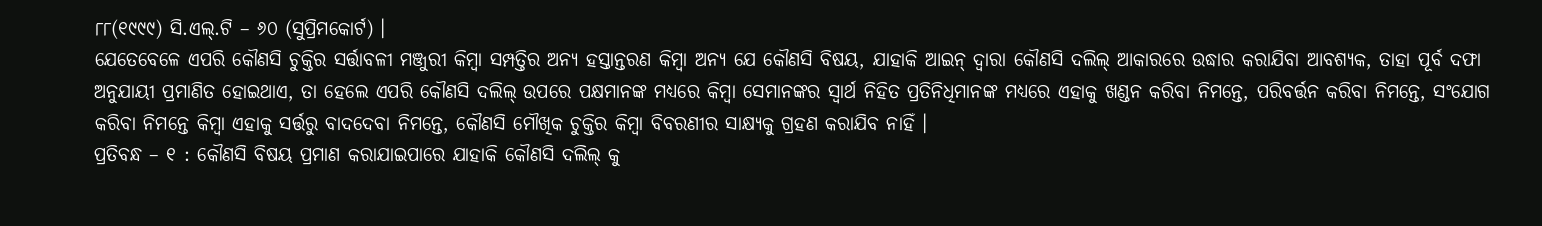୮୮(୧୯୯୯) ସି.ଏଲ୍.ଟି – ୬୦ (ସୁପ୍ରିମକୋର୍ଟ) ।
ଯେତେବେଳେ ଏପରି କୌଣସି ଚୁକ୍ତିର ସର୍ତ୍ତାବଳୀ ମଞ୍ଜୁରୀ କିମ୍ବା ସମ୍ପତ୍ତିର ଅନ୍ୟ ହସ୍ତାନ୍ତରଣ କିମ୍ବା ଅନ୍ୟ ଯେ କୌଣସି ବିଷୟ, ଯାହାକି ଆଇନ୍ ଦ୍ଵାରା କୌଣସି ଦଲିଲ୍ ଆକାରରେ ଉଦ୍ଧାର କରାଯିବା ଆବଶ୍ୟକ, ତାହା ପୂର୍ବ ଦଫା ଅନୁଯାୟୀ ପ୍ରମାଣିତ ହୋଇଥାଏ, ତା ହେଲେ ଏପରି କୌଣସି ଦଲିଲ୍ ଉପରେ ପକ୍ଷମାନଙ୍କ ମଧ୍ୟରେ କିମ୍ବା ସେମାନଙ୍କର ସ୍ଵାର୍ଥ ନିହିତ ପ୍ରତିନିଧିମାନଙ୍କ ମଧ୍ୟରେ ଏହାକୁ ଖଣ୍ଡନ କରିବା ନିମନ୍ତେ, ପରିବର୍ତ୍ତନ କରିବା ନିମନ୍ତେ, ସଂଯୋଗ କରିବା ନିମନ୍ତେ କିମ୍ବା ଏହାକୁ ସର୍ତ୍ତରୁ ବାଦଦେବା ନିମନ୍ତେ, କୌଣସି ମୌଖିକ ଚୁକ୍ତିର କିମ୍ବା ବିବରଣୀର ସାକ୍ଷ୍ୟକୁ ଗ୍ରହଣ କରାଯିବ ନାହିଁ ।
ପ୍ରତିବନ୍ଧ – ୧ : କୌଣସି ବିଷୟ ପ୍ରମାଣ କରାଯାଇପାରେ ଯାହାକି କୌଣସି ଦଲିଲ୍ କୁ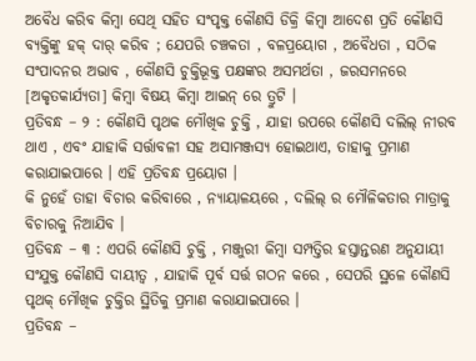ଅବୈଧ କରିବ କିମ୍ବା ସେଥି ସହିତ ସଂପୃକ୍ତ କୌଣସି ଡିକ୍ରି କିମ୍ବା ଆଦେଶ ପ୍ରତି କୌଣସି ବ୍ୟକ୍ତିଙ୍କୁ ହକ୍ ଦାର୍ କରିବ ; ଯେପରି ଚଞ୍ଚକତା , ବଳପ୍ରୟୋଗ , ଅବୈଧତା , ସଠିକ ସଂପାଦନର ଅଭାବ , କୌଣସି ଚୁକ୍ତିଭୂକ୍ତ ପକ୍ଷଙ୍କର ଅସମର୍ଥତା , ଜରସମନରେ [ଅକୃତକାର୍ଯ୍ୟତା] କିମ୍ବା ବିଷୟ କିମ୍ବା ଆଇନ୍ ରେ ତ୍ରୁଟି ।
ପ୍ରତିବନ୍ଧ – ୨ : କୌଣସି ପୃଥକ ମୌଖିକ ଚୁକ୍ତି , ଯାହା ଉପରେ କୌଣସି ଦଲିଲ୍ ନୀରବ ଥାଏ , ଏବଂ ଯାହାକି ସର୍ତ୍ତାବଳୀ ସହ ଅସାମଞ୍ଜସ୍ୟ ହୋଇଥାଏ, ତାହାକୁ ପ୍ରମାଣ କରାଯାଇପାରେ । ଏହି ପ୍ରତିବନ୍ଧ ପ୍ରୟୋଗ ।
କି ନୁହେଁ ତାହା ବିଚାର କରିବାରେ , ନ୍ୟାୟାଳୟରେ , ଦଲିଲ୍ ର ମୌଳିକତାର ମାତ୍ରାକୁ ବିଚାରକୁ ନିଆଯିବ ।
ପ୍ରତିବନ୍ଧ – ୩ : ଏପରି କୌଣସି ଚୁକ୍ତି , ମଞ୍ଜୁରୀ କିମ୍ବା ସମ୍ପତ୍ତିର ହସ୍ତାନ୍ତରଣ ଅନୁଯାୟୀ ସଂଯୁକ୍ତ କୌଣସି ଦାୟୀତ୍ଵ , ଯାହାକି ପୂର୍ବ ସର୍ତ୍ତ ଗଠନ କରେ , ସେପରି ସ୍ଥଳେ କୌଣସି ପୃଥକ୍ ମୌଖିକ ଚୁକ୍ତିର ସ୍ଥିତିକୁ ପ୍ରମାଣ କରାଯାଇପାରେ ।
ପ୍ରତିବନ୍ଧ –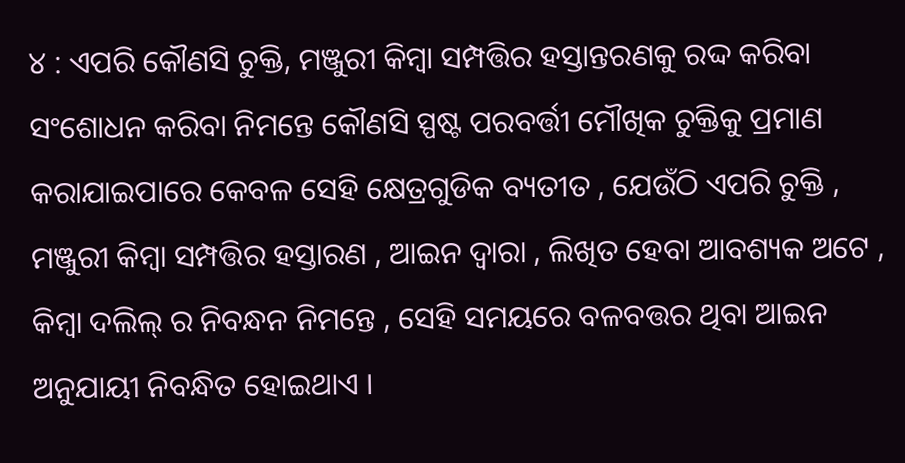୪ : ଏପରି କୌଣସି ଚୁକ୍ତି, ମଞ୍ଜୁରୀ କିମ୍ବା ସମ୍ପତ୍ତିର ହସ୍ତାନ୍ତରଣକୁ ରଦ୍ଦ କରିବା ସଂଶୋଧନ କରିବା ନିମନ୍ତେ କୌଣସି ସ୍ପଷ୍ଟ ପରବର୍ତ୍ତୀ ମୌଖିକ ଚୁକ୍ତିକୁ ପ୍ରମାଣ କରାଯାଇପାରେ କେବଳ ସେହି କ୍ଷେତ୍ରଗୁଡିକ ବ୍ୟତୀତ , ଯେଉଁଠି ଏପରି ଚୁକ୍ତି , ମଞ୍ଜୁରୀ କିମ୍ବା ସମ୍ପତ୍ତିର ହସ୍ତାରଣ , ଆଇନ ଦ୍ଵାରା , ଲିଖିତ ହେବା ଆବଶ୍ୟକ ଅଟେ , କିମ୍ବା ଦଲିଲ୍ ର ନିବନ୍ଧନ ନିମନ୍ତେ , ସେହି ସମୟରେ ବଳବତ୍ତର ଥିବା ଆଇନ ଅନୁଯାୟୀ ନିବନ୍ଧିତ ହୋଇଥାଏ ।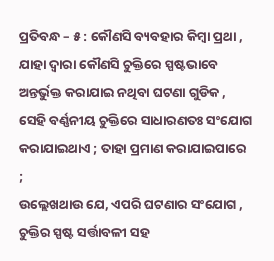ପ୍ରତିବନ୍ଧ – ୫ : କୌଣସି ବ୍ୟବହାର କିମ୍ବା ପ୍ରଥା , ଯାହା ଦ୍ଵାରା କୌଣସି ଚୁକ୍ତିରେ ସ୍ପଷ୍ଟଭାବେ ଅନ୍ତର୍ଭୁକ୍ତ କରାଯାଇ ନଥିବା ଘଟଣା ଗୁଡିକ , ସେହି ବର୍ଣ୍ଣନୀୟ ଚୁକ୍ତିରେ ସାଧାରଣତଃ ସଂଯୋଗ କରାଯାଇଥାଏ ; ତାହା ପ୍ରମାଣ କରାଯାଇପାରେ ;
ଉଲ୍ଲେଖଥାଉ ଯେ, ଏପରି ଘଟଣାର ସଂଯୋଗ , ଚୁକ୍ତିର ସ୍ପଷ୍ଟ ସର୍ତ୍ତାବଳୀ ସହ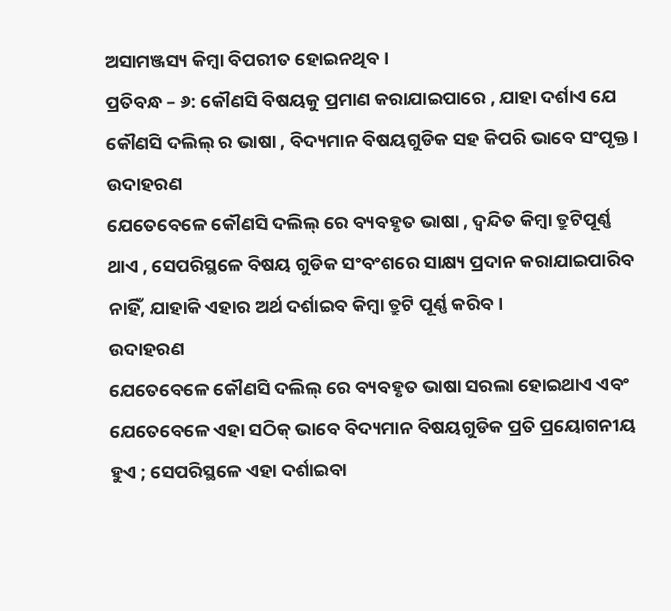ଅସାମଞ୍ଜସ୍ୟ କିମ୍ବା ବିପରୀତ ହୋଇନଥିବ ।
ପ୍ରତିବନ୍ଧ – ୬: କୌଣସି ବିଷୟକୁ ପ୍ରମାଣ କରାଯାଇପାରେ , ଯାହା ଦର୍ଶାଏ ଯେ କୌଣସି ଦଲିଲ୍ ର ଭାଷା , ବିଦ୍ୟମାନ ବିଷୟଗୁଡିକ ସହ କିପରି ଭାବେ ସଂପୃକ୍ତ ।
ଉଦାହରଣ
ଯେତେବେଳେ କୌଣସି ଦଲିଲ୍ ରେ ବ୍ୟବହୃତ ଭାଷା , ଦ୍ଵନ୍ଦିତ କିମ୍ବା ତ୍ରୁଟିପୂର୍ଣ୍ଣ ଥାଏ , ସେପରିସ୍ଥଳେ ବିଷୟ ଗୁଡିକ ସଂବଂଶରେ ସାକ୍ଷ୍ୟ ପ୍ରଦାନ କରାଯାଇପାରିବ ନାହିଁ, ଯାହାକି ଏହାର ଅର୍ଥ ଦର୍ଶାଇବ କିମ୍ବା ତ୍ରୁଟି ପୂର୍ଣ୍ଣ କରିବ ।
ଉଦାହରଣ
ଯେତେବେଳେ କୌଣସି ଦଲିଲ୍ ରେ ବ୍ୟବହୃତ ଭାଷା ସରଲା ହୋଇଥାଏ ଏବଂ ଯେତେବେଳେ ଏହା ସଠିକ୍ ଭାବେ ବିଦ୍ୟମାନ ବିଷୟଗୁଡିକ ପ୍ରତି ପ୍ରୟୋଗନୀୟ ହୁଏ ; ସେପରିସ୍ଥଳେ ଏହା ଦର୍ଶାଇବା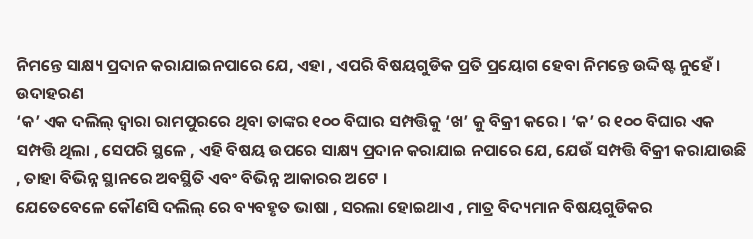ନିମନ୍ତେ ସାକ୍ଷ୍ୟ ପ୍ରଦାନ କରାଯାଇନପାରେ ଯେ, ଏହା , ଏପରି ବିଷୟଗୁଡିକ ପ୍ରତି ପ୍ରୟୋଗ ହେବା ନିମନ୍ତେ ଉଦ୍ଦିଷ୍ଟ ନୁହେଁ ।
ଉଦାହରଣ
‘କ’ ଏକ ଦଲିଲ୍ ଦ୍ଵାରା ରାମପୁରରେ ଥିବା ତାଙ୍କର ୧୦୦ ବିଘାର ସମ୍ପତ୍ତିକୁ ‘ଖ’ କୁ ବିକ୍ରୀ କରେ । ‘କ’ ର ୧୦୦ ବିଘାର ଏକ ସମ୍ପତ୍ତି ଥିଲା , ସେପରି ସ୍ଥଳେ , ଏହି ବିଷୟ ଉପରେ ସାକ୍ଷ୍ୟ ପ୍ରଦାନ କରାଯାଇ ନପାରେ ଯେ, ଯେଉଁ ସମ୍ପତ୍ତି ବିକ୍ରୀ କରାଯାଉଛି , ତାହା ବିଭିନ୍ନ ସ୍ଥାନରେ ଅବସ୍ଥିତି ଏବଂ ବିଭିନ୍ନ ଆକାରର ଅଟେ ।
ଯେତେବେଳେ କୌଣସି ଦଲିଲ୍ ରେ ବ୍ୟବହୃତ ଭାଷା , ସରଲା ହୋଇଥାଏ , ମାତ୍ର ବିଦ୍ୟମାନ ବିଷୟଗୁଡିକର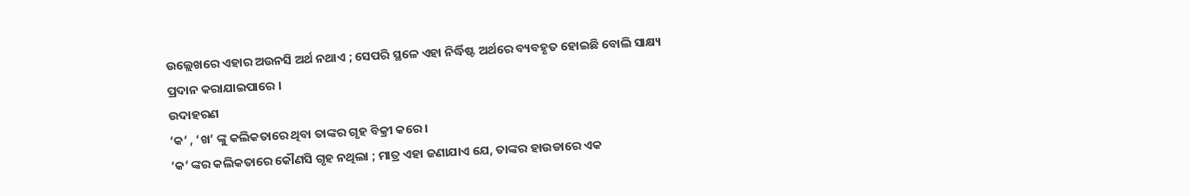ଉଲ୍ଲେଖରେ ଏହାର ଅଉନସି ଅର୍ଥ ନଥାଏ ; ସେପରି ସ୍ଥଳେ ଏହା ନିର୍ଦ୍ଧିଷ୍ଟ ଅର୍ଥରେ ବ୍ୟବହୃତ ହୋଇଛି ବୋଲି ସାକ୍ଷ୍ୟ ପ୍ରଦାନ କରାଯାଇପାରେ ।
ଉଦାହରଣ
‘କ’ , ‘ଖ’ ଙ୍କୁ କଲିକତାରେ ଥିବା ତାଙ୍କର ଗୃହ ବିକ୍ରୀ କରେ ।
‘କ’ ଙ୍କର କଲିକତାରେ କୌଣସି ଗୃହ ନଥିଲା ; ମାତ୍ର ଏହା ଜଣାଯାଏ ଯେ, ତାଙ୍କର ହାଉଡାରେ ଏକ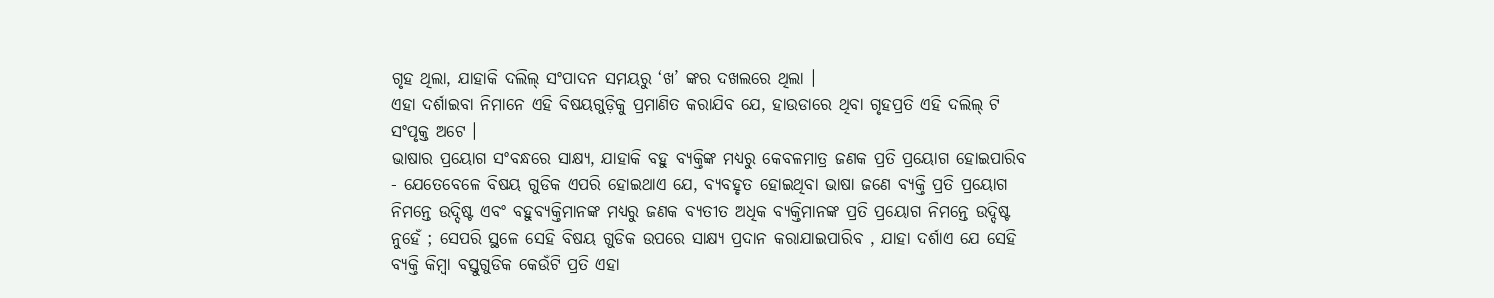ଗୃହ ଥିଲା, ଯାହାକି ଦଲିଲ୍ ସଂପାଦନ ସମୟରୁ ‘ଖ’ ଙ୍କର ଦଖଲରେ ଥିଲା ।
ଏହା ଦର୍ଶାଇବା ନିମାନେ ଏହି ବିଷୟଗୁଡ଼ିକୁ ପ୍ରମାଣିତ କରାଯିବ ଯେ, ହାଉଡାରେ ଥିବା ଗୃହପ୍ରତି ଏହି ଦଲିଲ୍ ଟି ସଂପୃକ୍ତ ଅଟେ ।
ଭାଷାର ପ୍ରୟୋଗ ସଂବନ୍ଧରେ ସାକ୍ଷ୍ୟ, ଯାହାକି ବହୁ ବ୍ୟକ୍ତିଙ୍କ ମଧ୍ୟରୁ କେବଳମାତ୍ର ଜଣକ ପ୍ରତି ପ୍ରୟୋଗ ହୋଇପାରିବ - ଯେତେବେଳେ ବିଷୟ ଗୁଡିକ ଏପରି ହୋଇଥାଏ ଯେ, ବ୍ୟବହୃତ ହୋଇଥିବା ଭାଷା ଜଣେ ବ୍ୟକ୍ତି ପ୍ରତି ପ୍ରୟୋଗ ନିମନ୍ତେ ଉଦ୍ଦିଷ୍ଟ ଏବଂ ବହୁବ୍ୟକ୍ତିମାନଙ୍କ ମଧ୍ୟରୁ ଜଣକ ବ୍ୟତୀତ ଅଧିକ ବ୍ୟକ୍ତିମାନଙ୍କ ପ୍ରତି ପ୍ରୟୋଗ ନିମନ୍ତେ ଉଦ୍ଦିଷ୍ଟ ନୁହେଁ ; ସେପରି ସ୍ଥଳେ ସେହି ବିଷୟ ଗୁଡିକ ଉପରେ ସାକ୍ଷ୍ୟ ପ୍ରଦାନ କରାଯାଇପାରିବ , ଯାହା ଦର୍ଶାଏ ଯେ ସେହି ବ୍ୟକ୍ତି କିମ୍ବା ବସ୍ତୁଗୁଡିକ କେଉଁଟି ପ୍ରତି ଏହା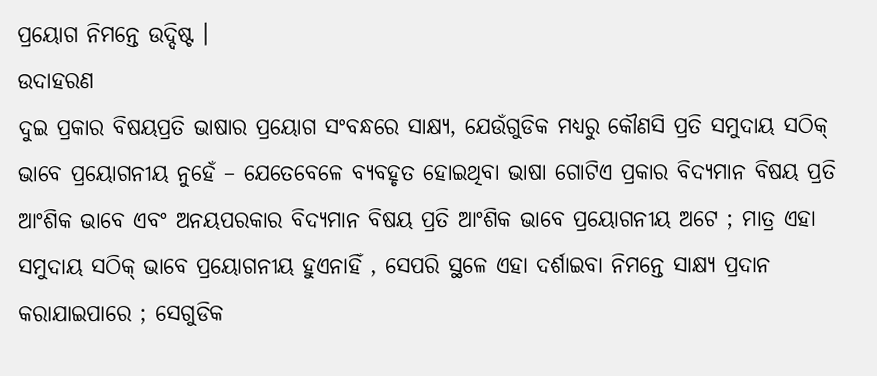ପ୍ରୟୋଗ ନିମନ୍ତେ ଉଦ୍ଦିଷ୍ଟ ।
ଉଦାହରଣ
ଦୁଇ ପ୍ରକାର ବିଷୟପ୍ରତି ଭାଷାର ପ୍ରୟୋଗ ସଂବନ୍ଧରେ ସାକ୍ଷ୍ୟ, ଯେଉଁଗୁଡିକ ମଧ୍ୟରୁ କୌଣସି ପ୍ରତି ସମୁଦାୟ ସଠିକ୍ ଭାବେ ପ୍ରୟୋଗନୀୟ ନୁହେଁ – ଯେତେବେଳେ ବ୍ୟବହୃତ ହୋଇଥିବା ଭାଷା ଗୋଟିଏ ପ୍ରକାର ବିଦ୍ୟମାନ ବିଷୟ ପ୍ରତି ଆଂଶିକ ଭାବେ ଏବଂ ଅନୟପରକାର ବିଦ୍ୟମାନ ବିଷୟ ପ୍ରତି ଆଂଶିକ ଭାବେ ପ୍ରୟୋଗନୀୟ ଅଟେ ; ମାତ୍ର ଏହା ସମୁଦାୟ ସଠିକ୍ ଭାବେ ପ୍ରୟୋଗନୀୟ ହୁଏନାହିଁ , ସେପରି ସ୍ଥଳେ ଏହା ଦର୍ଶାଇବା ନିମନ୍ତେ ସାକ୍ଷ୍ୟ ପ୍ରଦାନ କରାଯାଇପାରେ ; ସେଗୁଡିକ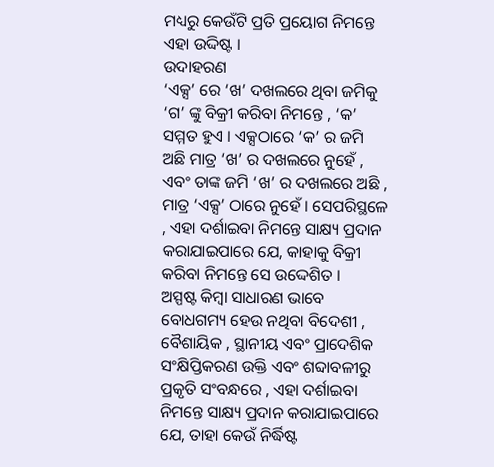ମଧ୍ୟରୁ କେଉଁଟି ପ୍ରତି ପ୍ରୟୋଗ ନିମନ୍ତେ ଏହା ଉଦ୍ଦିଷ୍ଟ ।
ଉଦାହରଣ
‘ଏକ୍ସ’ ରେ ‘ଖ’ ଦଖଲରେ ଥିବା ଜମିକୁ ‘ଗ’ ଙ୍କୁ ବିକ୍ରୀ କରିବା ନିମନ୍ତେ , ‘କ’ ସମ୍ମତ ହୁଏ । ଏକ୍ସଠାରେ ‘କ’ ର ଜମି ଅଛି ମାତ୍ର ‘ଖ’ ର ଦଖଲରେ ନୁହେଁ , ଏବଂ ତାଙ୍କ ଜମି ‘ଖ’ ର ଦଖଲରେ ଅଛି , ମାତ୍ର ‘ଏକ୍ସ’ ଠାରେ ନୁହେଁ । ସେପରିସ୍ଥଳେ , ଏହା ଦର୍ଶାଇବା ନିମନ୍ତେ ସାକ୍ଷ୍ୟ ପ୍ରଦାନ କରାଯାଇପାରେ ଯେ, କାହାକୁ ବିକ୍ରୀ କରିବା ନିମନ୍ତେ ସେ ଉଦ୍ଦେଶିତ ।
ଅସ୍ପଷ୍ଟ କିମ୍ବା ସାଧାରଣ ଭାବେ ବୋଧଗମ୍ୟ ହେଉ ନଥିବା ବିଦେଶୀ , ବୈଶାୟିକ , ସ୍ଥାନୀୟ ଏବଂ ପ୍ରାଦେଶିକ ସଂକ୍ଷିପ୍ତିକରଣ ଉକ୍ତି ଏବଂ ଶବ୍ଦାବଳୀରୁ ପ୍ରକୃତି ସଂବନ୍ଧରେ , ଏହା ଦର୍ଶାଇବା ନିମନ୍ତେ ସାକ୍ଷ୍ୟ ପ୍ରଦାନ କରାଯାଇପାରେ ଯେ, ତାହା କେଉଁ ନିର୍ଦ୍ଧିଷ୍ଟ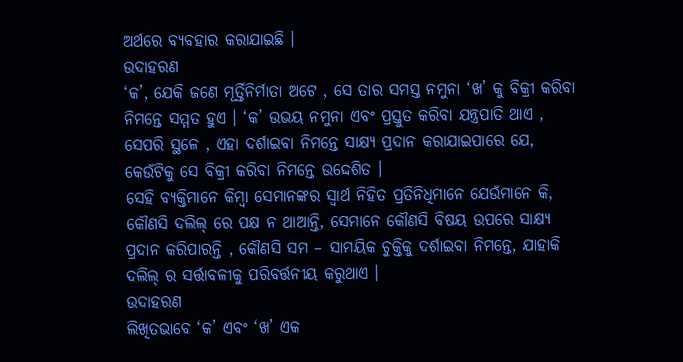ଅର୍ଥରେ ବ୍ୟବହାର କରାଯାଇଛି ।
ଉଦାହରଣ
‘କ’, ଯେକି ଜଣେ ମୂର୍ତ୍ତିନିର୍ମାତା ଅଟେ , ସେ ତାର ସମସ୍ତ ନମୁନା ‘ଖ’ କୁ ବିକ୍ରୀ କରିବା ନିମନ୍ତେ ସମ୍ମତ ହୁଏ । ‘କ’ ଉଭୟ ନମୁନା ଏବଂ ପ୍ରସ୍ତୁତ କରିବା ଯନ୍ତ୍ରପାତି ଥାଏ , ସେପରି ସ୍ଥଳେ , ଏହା ଦର୍ଶାଇବା ନିମନ୍ତେ ସାକ୍ଷ୍ୟ ପ୍ରଦାନ କରାଯାଇପାରେ ଯେ, କେଉଁଟିକୁ ସେ ବିକ୍ରୀ କରିବା ନିମନ୍ତେ ଉଦ୍ଦେଶିତ ।
ସେହି ବ୍ୟକ୍ତିମାନେ କିମ୍ବା ସେମାନଙ୍କର ସ୍ଵାର୍ଥ ନିହିତ ପ୍ରତିନିଧିମାନେ ଯେଉଁମାନେ କି, କୌଣସି ଦଲିଲ୍ ରେ ପକ୍ଷ ନ ଥାଆନ୍ତି, ସେମାନେ କୌଣସି ବିଷୟ ଉପରେ ସାକ୍ଷ୍ୟ ପ୍ରଦାନ କରିପାରନ୍ତି , କୌଣସି ସମ – ସାମୟିକ ଚୁକ୍ତିକୁ ଦର୍ଶାଇବା ନିମନ୍ତେ, ଯାହାକି ଦଲିଲ୍ ର ସର୍ତ୍ତାବଳୀକୁ ପରିବର୍ତ୍ତନୀୟ କରୁଥାଏ ।
ଉଦାହରଣ
ଲିଖିତଭାବେ ‘କ’ ଏବଂ ‘ଖ’ ଏକ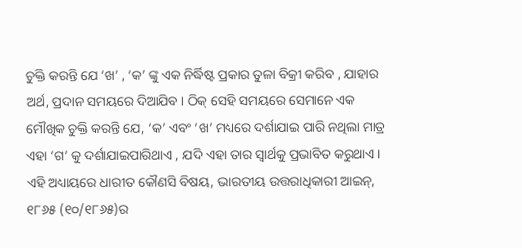ଚୁକ୍ତି କରନ୍ତି ଯେ ‘ଖ’ , ‘କ’ ଙ୍କୁ ଏକ ନିର୍ଦ୍ଧିଷ୍ଟ ପ୍ରକାର ତୁଳା ବିକ୍ରୀ କରିବ , ଯାହାର ଅର୍ଥ, ପ୍ରଦାନ ସମୟରେ ଦିଆଯିବ । ଠିକ୍ ସେହି ସମୟରେ ସେମାନେ ଏକ ମୌଖିକ ଚୁକ୍ତି କରନ୍ତି ଯେ, ‘କ’ ଏବଂ ‘ଖ’ ମଧ୍ୟରେ ଦର୍ଶାଯାଇ ପାରି ନଥିଲା ମାତ୍ର ଏହା ‘ଗ’ କୁ ଦର୍ଶାଯାଇପାରିଥାଏ , ଯଦି ଏହା ତାର ସ୍ଵାର୍ଥକୁ ପ୍ରଭାବିତ କରୁଥାଏ।
ଏହି ଅଧ୍ୟାୟରେ ଧାରୀତ କୌଣସି ବିଷୟ, ଭାରତୀୟ ଉତ୍ତରାଧିକାରୀ ଆଇନ୍, ୧୮୬୫ (୧୦/୧୮୬୫)ର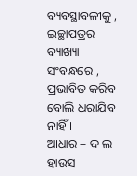ବ୍ୟବସ୍ଥାବଳୀକୁ , ଇଚ୍ଛାପତ୍ରର ବ୍ୟାଖ୍ୟା ସଂବନ୍ଧରେ , ପ୍ରଭାବିତ କରିବ ବୋଲି ଧରାଯିବ ନାହିଁ ।
ଆଧାର – ଦ ଲ ହାଉସ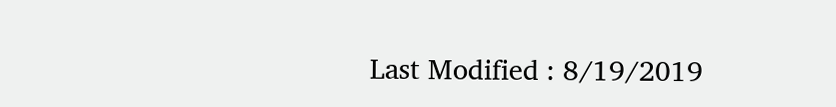Last Modified : 8/19/2019